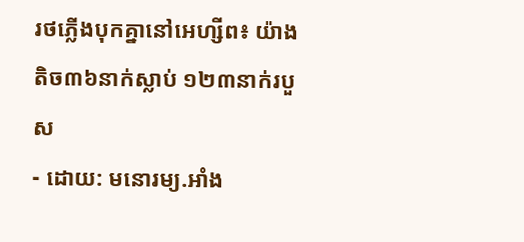រថភ្លើងបុកគ្នានៅអេហ្សីព៖ យ៉ាងតិច៣៦នាក់ស្លាប់ ១២៣នាក់របួស
- ដោយ: មនោរម្យ.អាំង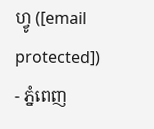ហ្វូ ([email protected]) - ភ្នំពេញ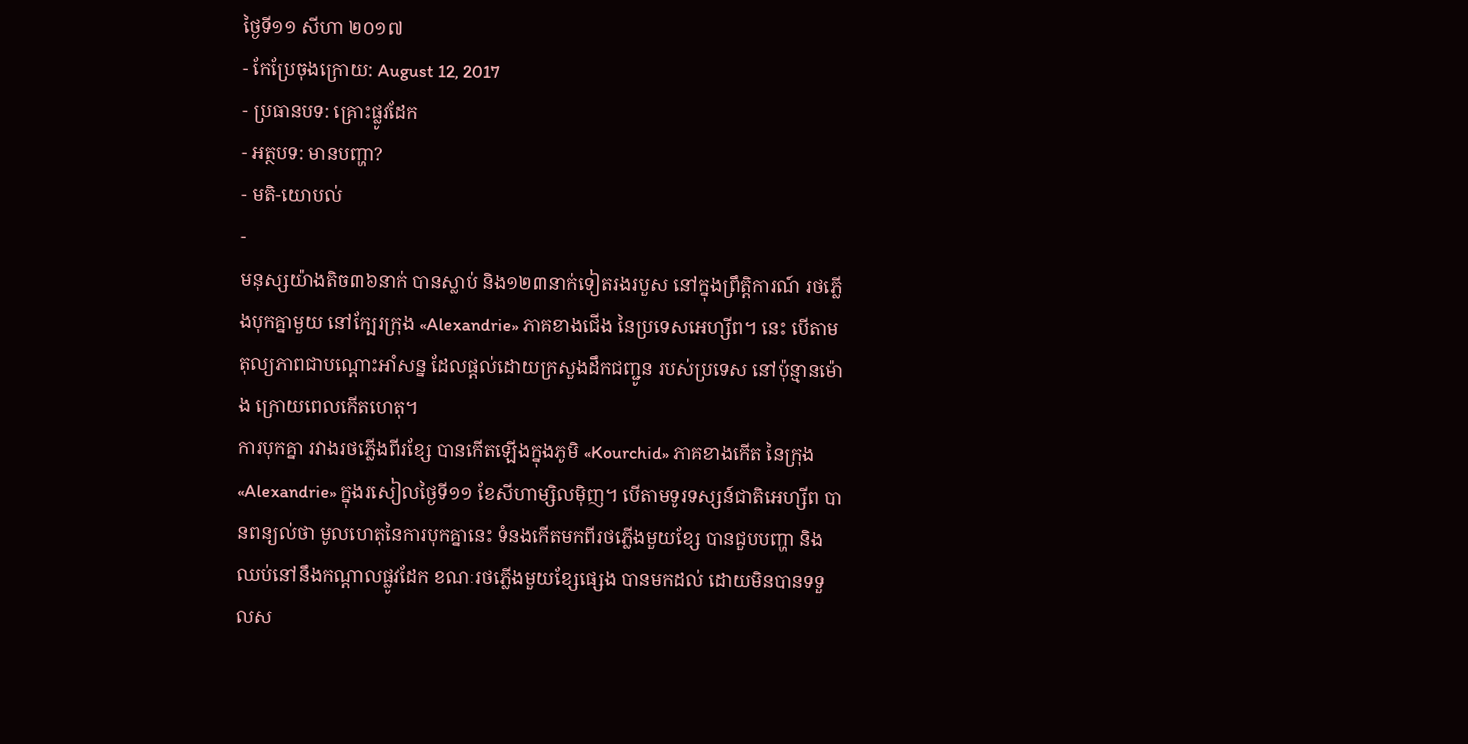ថ្ងៃទី១១ សីហា ២០១៧
- កែប្រែចុងក្រោយ: August 12, 2017
- ប្រធានបទ: គ្រោះផ្លូវដែក
- អត្ថបទ: មានបញ្ហា?
- មតិ-យោបល់
-
មនុស្សយ៉ាងតិច៣៦នាក់ បានស្លាប់ និង១២៣នាក់ទៀតរងរបួស នៅក្នុងព្រឹត្តិការណ៍ រថភ្លើងបុកគ្នាមួយ នៅក្បែរក្រុង «Alexandrie» ភាគខាងជើង នៃប្រទេសអេហ្សីព។ នេះ បើតាមតុល្យភាពជាបណ្ដោះអាំសន្ន ដែលផ្ដល់ដោយក្រសួងដឹកជញ្ជូន របស់ប្រទេស នៅប៉ុន្មានម៉ោង ក្រោយពេលកើតហេតុ។
ការបុកគ្នា រវាងរថភ្លើងពីរខ្សែ បានកើតឡើងក្នុងភូមិ «Kourchid» ភាគខាងកើត នៃក្រុង «Alexandrie» ក្នុងរសៀលថ្ងៃទី១១ ខែសីហាម្សិលម៉ិញ។ បើតាមទូរទស្សន៍ជាតិអេហ្សីព បានពន្យល់ថា មូលហេតុនៃការបុកគ្នានេះ ទំនងកើតមកពីរថភ្លើងមួយខ្សែ បានជួបបញ្ហា និងឈប់នៅនឹងកណ្ដាលផ្លូវដែក ខណៈរថភ្លើងមួយខ្សែផ្សេង បានមកដល់ ដោយមិនបានទទួលស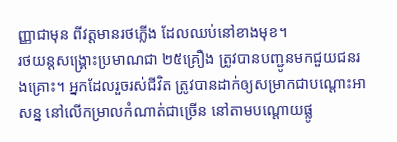ញ្ញាជាមុន ពីវត្តមានរថភ្លើង ដែលឈប់នៅខាងមុខ។
រថយន្ដសង្គ្រោះប្រមាណជា ២៥គ្រឿង ត្រូវបានបញ្ជូនមកជួយជនរងគ្រោះ។ អ្នកដែលរួចរស់ជីវិត ត្រូវបានដាក់ឲ្យសម្រាកជាបណ្ដោះអាសន្ន នៅលើកម្រាលកំណាត់ជាច្រើន នៅតាមបណ្ដោយផ្លូ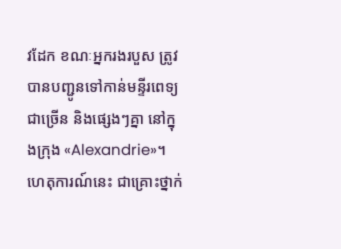វដែក ខណៈអ្នករងរបួស ត្រូវបានបញ្ជូនទៅកាន់មន្ទីរពេទ្យជាច្រើន និងផ្សេងៗគ្នា នៅក្នុងក្រុង «Alexandrie»។
ហេតុការណ៍នេះ ជាគ្រោះថ្នាក់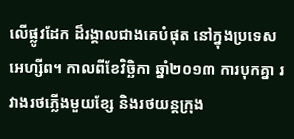លើផ្លូវដែក ដ៏រង្គាលជាងគេបំផុត នៅក្នុងប្រទេសអេហ្សីព។ កាលពីខែវិច្ឆិកា ឆ្នាំ២០១៣ ការបុកគ្នា រវាងរថភ្លើងមួយខ្សែ និងរថយន្ដក្រុង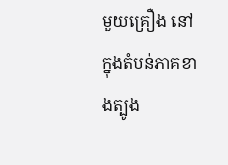មួយគ្រឿង នៅក្នុងតំបន់ភាគខាងត្បូង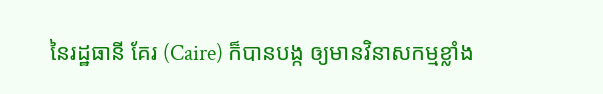នៃរដ្ឋធានី គែរ (Caire) ក៏បានបង្ក ឲ្យមានវិនាសកម្មខ្លាំង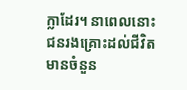ក្លាដែរ។ នាពេលនោះ ជនរងគ្រោះដល់ជីវិត មានចំនួន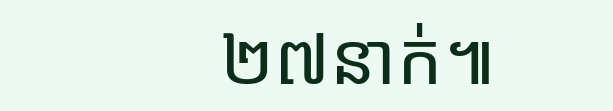២៧នាក់៕